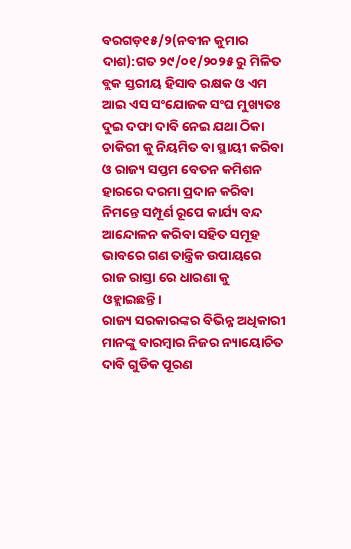ବରଗଡ଼୧୫/୨(ନବୀନ କୁମାର ଦାଶ):ଗତ ୨୯/୦୧/୨୦୨୫ ରୁ ମିଳିତ ବ୍ଲକ ସ୍ତରୀୟ ହିସାବ ରକ୍ଷକ ଓ ଏମ ଆଇ ଏସ ସଂଯୋଜକ ସଂଘ ମୁଖ୍ୟତଃ ଦୁଇ ଦଫା ଦାବି ନେଇ ଯଥା ଠିକା ଚାକିରୀ କୁ ନିୟମିତ ବା ସ୍ଥାୟୀ କରିବା ଓ ରାଜ୍ୟ ସପ୍ତମ ବେତନ କମିଶନ ହାରରେ ଦରମା ପ୍ରଦାନ କରିବା ନିମନ୍ତେ ସମ୍ପୂର୍ଣ ରୂପେ କାର୍ଯ୍ୟ ବନ୍ଦ ଆନ୍ଦୋଳନ କରିବା ସହିତ ସମୂହ ଭାବରେ ଗଣ ତାନ୍ତ୍ରିକ ଉପାୟରେ ରାଜ ରାସ୍ତା ରେ ଧାରଣା କୁ ଓହ୍ଲାଇଛନ୍ତି।
ରାଜ୍ୟ ସରକାରଙ୍କର ବିଭିନ୍ନ ଅଧିକାରୀ ମାନଙ୍କୁ ବାରମ୍ବାର ନିଜର ନ୍ୟାୟୋଚିତ ଦାବି ଗୁଡିକ ପୂରଣ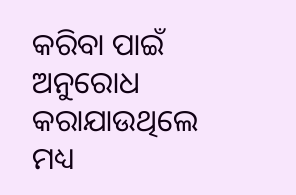କରିବା ପାଇଁ ଅନୁରୋଧ କରାଯାଉଥିଲେ ମଧ୍ୟ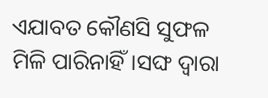ଏଯାବତ କୌଣସି ସୁଫଳ ମିଳି ପାରିନାହିଁ।ସଙ୍ଘ ଦ୍ୱାରା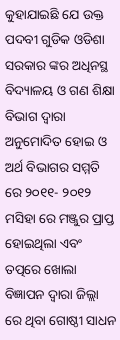କୁହାଯାଇଛି ଯେ ଉକ୍ତ ପଦବୀ ଗୁଡିକ ଓଡିଶା ସରକାର ଙ୍କର ଅଧିନସ୍ଥ ବିଦ୍ୟାଳୟ ଓ ଗଣ ଶିକ୍ଷା ବିଭାଗ ଦ୍ୱାରା ଅନୁମୋଦିତ ହୋଇ ଓ ଅର୍ଥ ବିଭାଗର ସମ୍ମତି ରେ ୨୦୧୧- ୨୦୧୨ ମସିହା ରେ ମଞ୍ଜୁର ପ୍ରାପ୍ତ ହୋଇଥିଲା ଏବଂ ତତ୍ପରେ ଖୋଲା ବିଜ୍ଞାପନ ଦ୍ୱାରା ଜିଲ୍ଲା ରେ ଥିବା ଗୋଷ୍ଠୀ ସାଧନ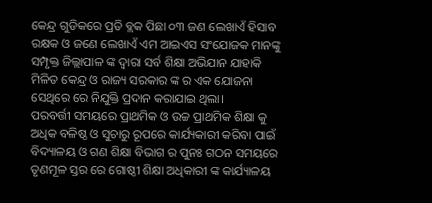କେନ୍ଦ୍ର ଗୁଡିକରେ ପ୍ରତି ବ୍ଲକ ପିଛା ୦୩ ଜଣ ଲେଖାଏଁ ହିସାବ ରକ୍ଷକ ଓ ଜଣେ ଲେଖାଏଁ ଏମ ଆଇଏସ ସଂଯୋଜକ ମାନଙ୍କୁ ସମ୍ପୃକ୍ତ ଜିଲ୍ଲାପାଳ ଙ୍କ ଦ୍ୱାରା ସର୍ବ ଶିକ୍ଷା ଅଭିଯାନ ଯାହାକି ମିଳିତ କେନ୍ଦ୍ର ଓ ରାଜ୍ୟ ସରକାର ଙ୍କ ର ଏକ ଯୋଜନା ସେଥିରେ ରେ ନିଯୁକ୍ତି ପ୍ରଦାନ କରାଯାଇ ଥିଲା।
ପରବର୍ତ୍ତୀ ସମୟରେ ପ୍ରାଥମିକ ଓ ଉଚ୍ଚ ପ୍ରାଥମିକ ଶିକ୍ଷା କୁ ଅଧିକ ବଳିଷ୍ଠ ଓ ସୁଚାରୁ ରୂପରେ କାର୍ଯ୍ୟକାରୀ କରିବା ପାଇଁ ବିଦ୍ୟାଳୟ ଓ ଗଣ ଶିକ୍ଷା ବିଭାଗ ର ପୁନଃ ଗଠନ ସମୟରେ ତୃଣମୂଳ ସ୍ତର ରେ ଗୋଷ୍ଠୀ ଶିକ୍ଷା ଅଧିକାରୀ ଙ୍କ କାର୍ଯ୍ୟାଳୟ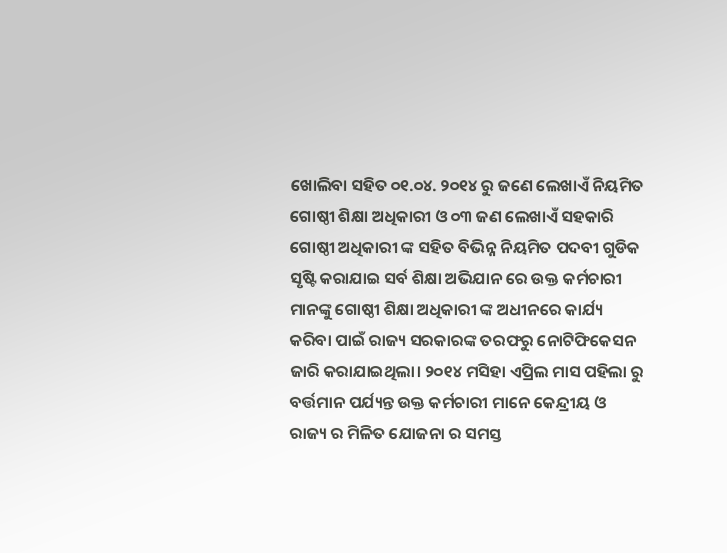ଖୋଲିବା ସହିତ ୦୧.୦୪. ୨୦୧୪ ରୁ ଜଣେ ଲେଖାଏଁ ନିୟମିତ ଗୋଷ୍ଠୀ ଶିକ୍ଷା ଅଧିକାରୀ ଓ ୦୩ ଜଣ ଲେଖାଏଁ ସହକାରି ଗୋଷ୍ଠୀ ଅଧିକାରୀ ଙ୍କ ସହିତ ବିଭିନ୍ନ ନିୟମିତ ପଦବୀ ଗୁଡିକ ସୃଷ୍ଟି କରାଯାଇ ସର୍ବ ଶିକ୍ଷା ଅଭିଯାନ ରେ ଉକ୍ତ କର୍ମଚାରୀ ମାନଙ୍କୁ ଗୋଷ୍ଠୀ ଶିକ୍ଷା ଅଧିକାରୀ ଙ୍କ ଅଧୀନରେ କାର୍ଯ୍ୟ କରିବା ପାଇଁ ରାଜ୍ୟ ସରକାରଙ୍କ ତରଫରୁ ନୋଟିଫିକେସନ ଜାରି କରାଯାଇଥିଲା। ୨୦୧୪ ମସିହା ଏପ୍ରିଲ ମାସ ପହିଲା ରୁ ବର୍ତ୍ତମାନ ପର୍ଯ୍ୟନ୍ତ ଉକ୍ତ କର୍ମଚାରୀ ମାନେ କେନ୍ଦ୍ରୀୟ ଓ ରାଜ୍ୟ ର ମିଳିତ ଯୋଜନା ର ସମସ୍ତ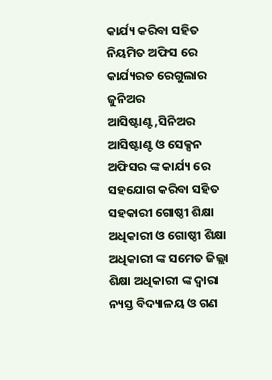କାର୍ଯ୍ୟ କରିବା ସହିତ ନିୟମିତ ଅଫିସ ରେ କାର୍ଯ୍ୟରତ ରେଗୁଲାର ଜୁନିଅର ଆସିଷ୍ଟାଣ୍ଟ,ସିନିଅର ଆସିଷ୍ଟାଣ୍ଟ ଓ ସେକ୍ସନ ଅଫିସର ଙ୍କ କାର୍ଯ୍ୟ ରେ ସହଯୋଗ କରିବା ସହିତ ସହକାରୀ ଗୋଷ୍ଠୀ ଶିକ୍ଷା ଅଧିକାରୀ ଓ ଗୋଷ୍ଠୀ ଶିକ୍ଷା ଅଧିକାରୀ ଙ୍କ ସମେତ ଜିଲ୍ଲା ଶିକ୍ଷା ଅଧିକାରୀ ଙ୍କ ଦ୍ୱାରା ନ୍ୟସ୍ତ ବିଦ୍ୟାଳୟ ଓ ଗଣ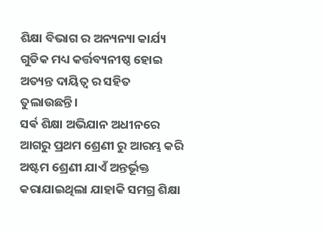ଶିକ୍ଷା ବିଭାଗ ର ଅନ୍ୟନ୍ୟା କାର୍ଯ୍ୟ ଗୁଡିକ ମଧ୍ୟ କର୍ତ୍ତବ୍ୟନୀଷ୍ଠ ହୋଇ ଅତ୍ୟନ୍ତ ଦାୟିତ୍ୱ ର ସହିତ ତୁଲାଉଛନ୍ତି।
ସର୍ଵ ଶିକ୍ଷା ଅଭିଯାନ ଅଧୀନରେ ଆଗରୁ ପ୍ରଥମ ଶ୍ରେଣୀ ରୁ ଆରମ୍ଭ କରି ଅଷ୍ଟମ ଶ୍ରେଣୀ ଯାଏଁ ଅନ୍ତର୍ଭୂକ୍ତ କରାଯାଇଥିଲା ଯାହାକି ସମଗ୍ର ଶିକ୍ଷା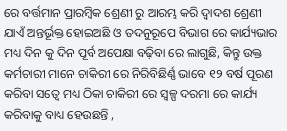ରେ ବର୍ତ୍ତମାନ ପ୍ରାରମ୍ବିକ ଶ୍ରେଣୀ ରୁ ଆରମ୍ଭ କରି ଦ୍ୱାଦଶ ଶ୍ରେଣୀ ଯାଏଁ ଅନ୍ତର୍ଭୂକ୍ତ ହୋଇଅଛି ଓ ତଦନୁରୂପେ ବିଭାଗ ରେ କାର୍ଯ୍ୟଭାର ମଧ୍ୟ ଦିନ କୁ ଦିନ ପୂର୍ବ ଅପେକ୍ଷା ବଢ଼ିବା ରେ ଲାଗୁଛି, କିନ୍ତୁ ଉକ୍ତ କର୍ମଚାରୀ ମାନେ ଚାକିରୀ ରେ ନିରିବିଛିର୍ଣ୍ଣ ଭାବେ ୧୨ ବର୍ଷ ପୂରଣ କରିବା ସତ୍ୱେ ମଧ୍ୟ ଠିକା ଚାକିରୀ ରେ ସ୍ୱଳ୍ପ ଦରମା ରେ କାର୍ଯ୍ୟ କରିବାକୁ ବାଧ୍ୟ ହେଉଛନ୍ତି ,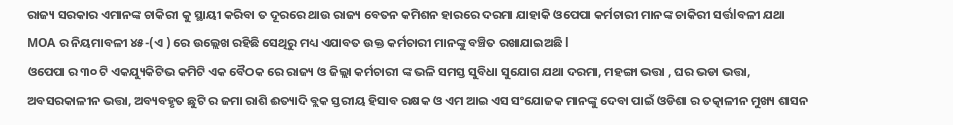ରାଜ୍ୟ ସରକାର ଏମାନଙ୍କ ଚାକିରୀ କୁ ସ୍ଥାୟୀ କରିବା ତ ଦୂରରେ ଥାଉ ରାଜ୍ୟ ବେତନ କମିଶନ ହାରରେ ଦରମା ଯାହାକି ଓପେପା କର୍ମଚାରୀ ମାନଙ୍କ ଚାକିରୀ ସର୍ତ୍ତlବଳୀ ଯଥା MOA ର ନିୟମାବଳୀ ୪୫-(ଏ ) ରେ ଉଲ୍ଲେଖ ରହିଛି ସେଥିରୁ ମଧ୍ୟ ଏଯାବତ ଉକ୍ତ କର୍ମଚାରୀ ମାନଙ୍କୁ ବଞ୍ଚିତ ରଖାଯାଇଅଛି l
ଓପେପା ର ୩୦ ଟି ଏକଯ୍ୟୁକିଟିଭ କମିଟି ଏକ ବୈଠକ ରେ ରାଜ୍ୟ ଓ ଜିଲ୍ଲା କର୍ମଚାରୀ ଙ୍କ ଭଳି ସମସ୍ତ ସୁବିଧା ସୁଯୋଗ ଯଥା ଦରମା, ମହଙ୍ଗା ଭତ୍ତା , ଘର ଭଡା ଭତ୍ତା, ଅବସରକାଳୀନ ଭତ୍ତା, ଅବ୍ୟବହୃତ ଛୁଟି ର ଜମା ରାଶି ଈତ୍ୟାଦି ବ୍ଲକ ସ୍ତରୀୟ ହିସାବ ରକ୍ଷକ ଓ ଏମ ଆଇ ଏସ ସଂଯୋଜକ ମାନଙ୍କୁ ଦେବା ପାଇଁ ଓଡିଶା ର ତତ୍କାଳୀନ ମୁଖ୍ୟ ଶାସନ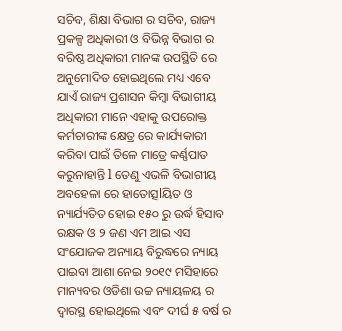ସଚିବ, ଶିକ୍ଷା ବିଭାଗ ର ସଚିବ, ରାଜ୍ୟ ପ୍ରକଳ୍ପ ଅଧିକାରୀ ଓ ବିଭିନ୍ନ ବିଭାଗ ର ବରିଷ୍ଠ ଅଧିକାରୀ ମାନଙ୍କ ଉପସ୍ଥିତି ରେ ଅନୁମୋଦିତ ହୋଇଥିଲେ ମଧ୍ୟ ଏବେ ଯାଏଁ ରାଜ୍ୟ ପ୍ରଶାସନ କିମ୍ବା ବିଭାଗୀୟ ଅଧିକାରୀ ମାନେ ଏହାକୁ ଉପରୋକ୍ତ କର୍ମଚାରୀଙ୍କ କ୍ଷେତ୍ର ରେ କାର୍ଯ୍ୟକାରୀ କରିବା ପାଇଁ ତିଳେ ମାତ୍ରେ କର୍ଣ୍ଣପାତ କରୁନାହାନ୍ତି l ତେଣୁ ଏଭଳି ବିଭାଗୀୟ ଅବହେଳା ରେ ହାତୋତ୍ସlୟିତ ଓ ନ୍ୟାର୍ଯ୍ୟତିତ ହୋଇ ୧୫୦ ରୁ ଉର୍ଦ୍ଧ ହିସାବ ରକ୍ଷକ ଓ ୨ ଜଣ ଏମ ଆଇ ଏସ ସଂଯୋଜକ ଅନ୍ୟାୟ ବିରୁଦ୍ଧରେ ନ୍ୟାୟ ପାଇବା ଆଶା ନେଇ ୨୦୧୯ ମସିହାରେ ମାନ୍ୟବର ଓଡିଶା ଉଚ୍ଚ ନ୍ୟାୟଳୟ ର ଦ୍ୱାରସ୍ଥ ହୋଇଥିଲେ ଏବଂ ଦୀର୍ଘ ୫ ବର୍ଷ ର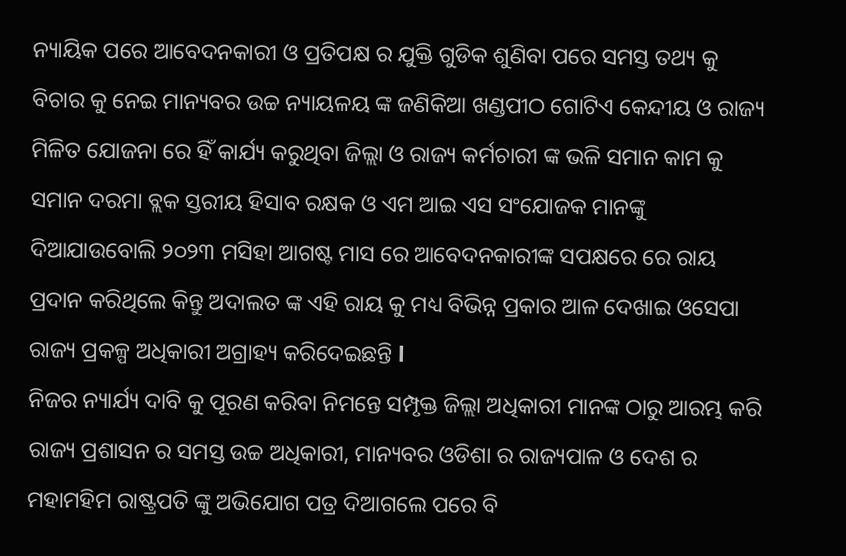ନ୍ୟାୟିକ ପରେ ଆବେଦନକାରୀ ଓ ପ୍ରତିପକ୍ଷ ର ଯୁକ୍ତି ଗୁଡିକ ଶୁଣିବା ପରେ ସମସ୍ତ ତଥ୍ୟ କୁ ବିଚାର କୁ ନେଇ ମାନ୍ୟବର ଉଚ୍ଚ ନ୍ୟାୟଳୟ ଙ୍କ ଜଣିକିଆ ଖଣ୍ଡପୀଠ ଗୋଟିଏ କେନ୍ଦୀୟ ଓ ରାଜ୍ୟ ମିଳିତ ଯୋଜନା ରେ ହିଁ କାର୍ଯ୍ୟ କରୁଥିବା ଜିଲ୍ଲା ଓ ରାଜ୍ୟ କର୍ମଚାରୀ ଙ୍କ ଭଳି ସମାନ କାମ କୁ ସମାନ ଦରମା ବ୍ଲକ ସ୍ତରୀୟ ହିସାବ ରକ୍ଷକ ଓ ଏମ ଆଇ ଏସ ସଂଯୋଜକ ମାନଙ୍କୁ ଦିଆଯାଉବୋଲି ୨୦୨୩ ମସିହା ଆଗଷ୍ଟ ମାସ ରେ ଆବେଦନକାରୀଙ୍କ ସପକ୍ଷରେ ରେ ରାୟ ପ୍ରଦାନ କରିଥିଲେ କିନ୍ତୁ ଅଦାଲତ ଙ୍କ ଏହି ରାୟ କୁ ମଧ୍ୟ ବିଭିନ୍ନ ପ୍ରକାର ଆଳ ଦେଖାଇ ଓସେପା ରାଜ୍ୟ ପ୍ରକଳ୍ପ ଅଧିକାରୀ ଅଗ୍ରାହ୍ୟ କରିଦେଇଛନ୍ତି l
ନିଜର ନ୍ୟାର୍ଯ୍ୟ ଦାବି କୁ ପୂରଣ କରିବା ନିମନ୍ତେ ସମ୍ପୃକ୍ତ ଜିଲ୍ଲା ଅଧିକାରୀ ମାନଙ୍କ ଠାରୁ ଆରମ୍ଭ କରି ରାଜ୍ୟ ପ୍ରଶାସନ ର ସମସ୍ତ ଉଚ୍ଚ ଅଧିକାରୀ, ମାନ୍ୟବର ଓଡିଶା ର ରାଜ୍ୟପାଳ ଓ ଦେଶ ର ମହାମହିମ ରାଷ୍ଟ୍ରପତି ଙ୍କୁ ଅଭିଯୋଗ ପତ୍ର ଦିଆଗଲେ ପରେ ବି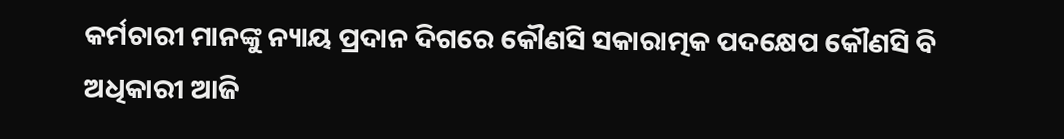କର୍ମଚାରୀ ମାନଙ୍କୁ ନ୍ୟାୟ ପ୍ରଦାନ ଦିଗରେ କୌଣସି ସକାରାତ୍ମକ ପଦକ୍ଷେପ କୌଣସି ବି ଅଧିକାରୀ ଆଜି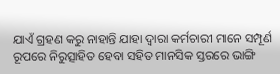ଯାଏଁ ଗ୍ରହଣ କରୁ ନାହାନ୍ତି ଯାହା ଦ୍ୱାରା କର୍ମଚାରୀ ମାନେ ସମ୍ପୂର୍ଣ ରୂପରେ ନିରୁତ୍ସାହିତ ହେବା ସହିତ ମାନସିକ ସ୍ତରରେ ଭାଙ୍ଗି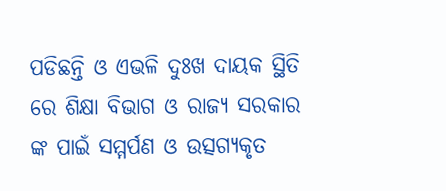ପଡିଛନ୍ତି ଓ ଏଭଳି ଦୁଃଖ ଦାୟକ ସ୍ଥିତି ରେ ଶିକ୍ଷା ବିଭାଗ ଓ ରାଜ୍ୟ ସରକାର ଙ୍କ ପାଇଁ ସମ୍ମର୍ପଣ ଓ ଉତ୍ସଗ୍ୟକୃତ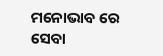ମନୋଭାବ ରେ ସେବା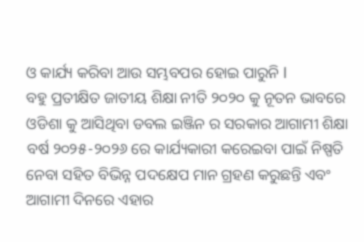ଓ କାର୍ଯ୍ୟ କରିବା ଆଉ ସମ୍ଭବପର ହୋଇ ପାରୁନି l
ବହୁ ପ୍ରତୀକ୍ଷିତ ଜାତୀୟ ଶିକ୍ଷା ନୀତି ୨୦୨୦ କୁ ନୂତନ ଭାବରେ ଓଡିଶା କୁ ଆସିଥିବା ଡବଲ ଇଞ୍ଜିନ ର ସରକାର ଆଗାମୀ ଶିକ୍ଷା ବର୍ଷ ୨୦୨୫-୨୦୨୬ ରେ କାର୍ଯ୍ୟକାରୀ କରେଇବା ପାଇଁ ନିଷ୍ପତି ନେବା ସହିତ ବିଭିନ୍ନ ପଦକ୍ଷେପ ମାନ ଗ୍ରହଣ କରୁଛନ୍ତି ଏବଂ ଆଗାମୀ ଦିନରେ ଏହାର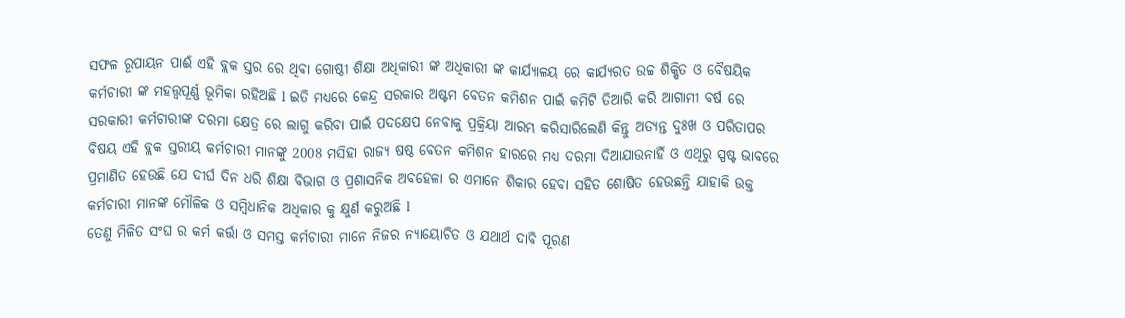ସଫଳ ରୂପାୟନ ପାଈଁ ଏହି ବ୍ଲକ ସ୍ତର ରେ ଥିବା ଗୋଷ୍ଠୀ ଶିକ୍ଷା ଅଧିକାରୀ ଙ୍କ ଅଧିକାରୀ ଙ୍କ କାର୍ଯ୍ୟାଳୟ ରେ କାର୍ଯ୍ୟରତ ଉଚ୍ଚ ଶିକ୍ଷିତ ଓ ବୈଷୟିକ କର୍ମଚାରୀ ଙ୍କ ମହତ୍ତ୍ୱପୂର୍ଣ୍ଣ ଭୂମିକା ରହିଅଛି l ଇତି ମଧ୍ୟରେ କେନ୍ଦ୍ର ସରକାର ଅଷ୍ଟମ ବେତନ କମିଶନ ପାଇଁ କମିଟି ତିଆରି କରି ଆଗାମୀ ବର୍ଷ ରେ ସରକାରୀ କର୍ମଚାରୀଙ୍କ ଦରମା କ୍ଷେତ୍ର ରେ ଲାଗୁ କରିବା ପାଇଁ ପଦକ୍ଷେପ ନେବାକୁ ପ୍ରକ୍ରିୟା ଆରମ୍ଭ କରିସାରିଲେଣି କିନ୍ତୁ ଅତ୍ୟନ୍ତ ଦୁଃଖ ଓ ପରିତାପର ବିଷୟ ଏହି ବ୍ଲକ ସ୍ତରୀୟ କର୍ମଚାରୀ ମାନଙ୍କୁ 2008 ମସିହା ରାଜ୍ୟ ଷଷ୍ଠ ବେତନ କମିଶନ ହାରରେ ମଧ୍ୟ ଦରମା ଦିଆଯାଉନାହିଁ ଓ ଏଥିରୁ ସ୍ପଷ୍ଟ ଭାବରେ ପ୍ରମାଣିତ ହେଉଛି ଯେ ଦୀର୍ଘ ଦିନ ଧରି ଶିକ୍ଷା ବିଭାଗ ଓ ପ୍ରଶାସନିକ ଅବହେଳା ର ଏମାନେ ଶିକାର ହେବା ସହିତ ଶୋଷିତ ହେଉଛନ୍ତି ଯାହାକି ଉକ୍ତ କର୍ମଚାରୀ ମାନଙ୍କ ମୌଳିକ ଓ ସମ୍ବିଧାନିକ ଅଧିକାର କୁ କ୍ଷୁର୍ଣ କରୁଅଛି l
ତେଣୁ ମିଳିତ ସଂଘ ର କର୍ମ କର୍ତ୍ତା ଓ ସମସ୍ତ କର୍ମଚାରୀ ମାନେ ନିଜର ନ୍ୟାୟୋଚିତ ଓ ଯଥାର୍ଥ ଦାବି ପୂରଣ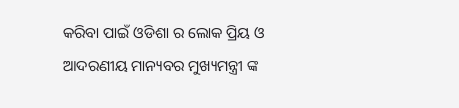କରିବା ପାଇଁ ଓଡିଶା ର ଲୋକ ପ୍ରିୟ ଓ ଆଦରଣୀୟ ମାନ୍ୟବର ମୁଖ୍ୟମନ୍ତ୍ରୀ ଙ୍କ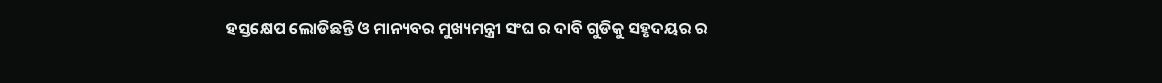ହସ୍ତକ୍ଷେପ ଲୋଡିଛନ୍ତି ଓ ମାନ୍ୟବର ମୁଖ୍ୟମନ୍ତ୍ରୀ ସଂଘ ର ଦାବି ଗୁଡିକୁ ସହୃଦୟର ର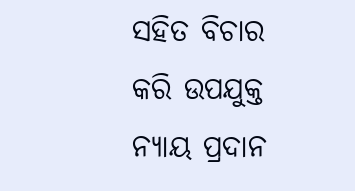ସହିତ ବିଚାର କରି ଉପଯୁକ୍ତ ନ୍ୟାୟ ପ୍ରଦାନ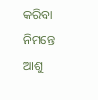କରିବା ନିମନ୍ତେ ଆଶୁ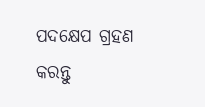ପଦକ୍ଷେପ ଗ୍ରହଣ କରନ୍ତୁ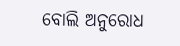ବୋଲି ଅନୁରୋଧ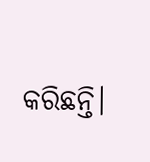କରିଛନ୍ତି।